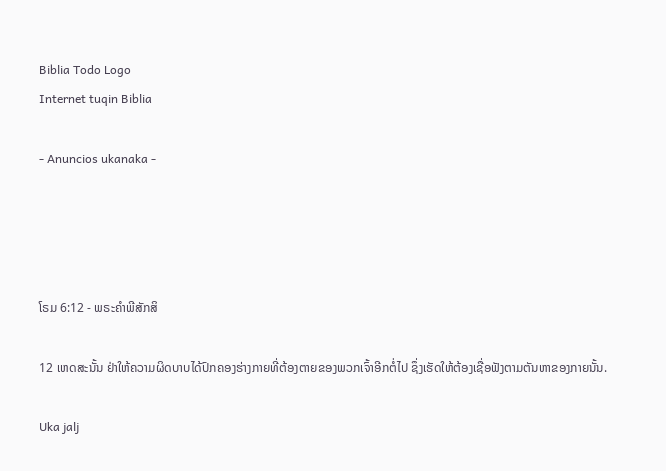Biblia Todo Logo
Internet tuqin Biblia

- Anuncios ukanaka -




ໂຣມ 6:12 - ພຣະຄຳພີສັກສິ

12 ເຫດສະນັ້ນ ຢ່າໃຫ້ຄວາມຜິດບາບໄດ້ປົກຄອງຮ່າງກາຍທີ່ຕ້ອງຕາຍຂອງພວກເຈົ້າອີກຕໍ່ໄປ ຊຶ່ງເຮັດໃຫ້ຕ້ອງເຊື່ອຟັງຕາມຕັນຫາຂອງກາຍນັ້ນ.

Uka jalj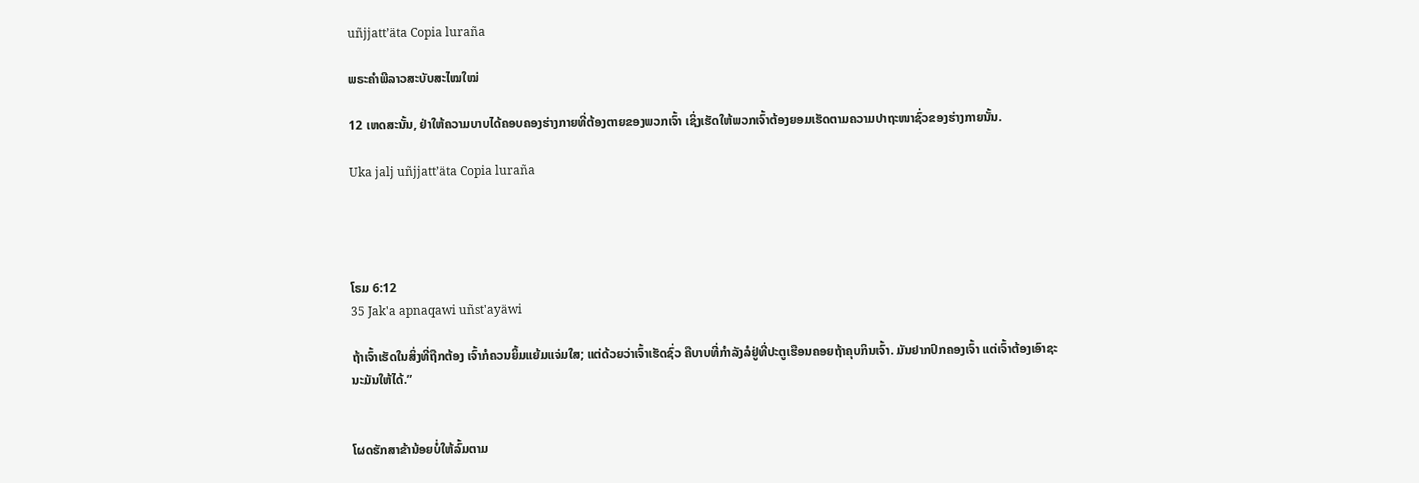uñjjattʼäta Copia luraña

ພຣະຄຳພີລາວສະບັບສະໄໝໃໝ່

12 ເຫດສະນັ້ນ, ຢ່າໃຫ້ຄວາມບາບໄດ້ຄອບຄອງຮ່າງກາຍທີ່ຕ້ອງຕາຍຂອງພວກເຈົ້າ ເຊິ່ງເຮັດໃຫ້ພວກເຈົ້າຕ້ອງຍອມເຮັດຕາມຄວາມປາຖະໜາຊົ່ວຂອງຮ່າງກາຍນັ້ນ.

Uka jalj uñjjattʼäta Copia luraña




ໂຣມ 6:12
35 Jak'a apnaqawi uñst'ayäwi

ຖ້າເຈົ້າເຮັດໃນສິ່ງທີ່ຖືກຕ້ອງ ເຈົ້າກໍຄວນຍິ້ມແຍ້ມແຈ່ມໃສ; ແຕ່ດ້ວຍວ່າເຈົ້າເຮັດຊົ່ວ ຄືບາບທີ່ກຳລັງລໍຢູ່ທີ່ປະຕູເຮືອນຄອຍຖ້າຄຸບກິນເຈົ້າ. ມັນຢາກປົກຄອງເຈົ້າ ແຕ່ເຈົ້າຕ້ອງເອົາຊະນະມັນໃຫ້ໄດ້.”


ໂຜດຮັກສາຂ້ານ້ອຍບໍ່ໃຫ້ລົ້ມຕາມ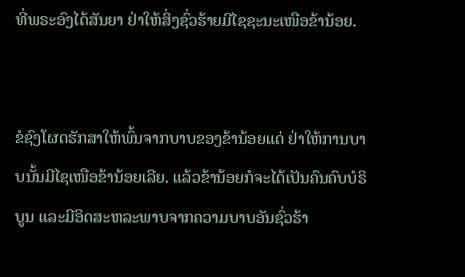ທີ່ພຣະອົງໄດ້ສັນຍາ ຢ່າໃຫ້ສິ່ງຊົ່ວຮ້າຍມີໄຊຊະນະເໜືອຂ້ານ້ອຍ.


ຂໍຊົງໂຜດຮັກສາໃຫ້ພົ້ນຈາກບາບຂອງຂ້ານ້ອຍແດ່ ຢ່າໃຫ້ການບາບນັ້ນມີໄຊເໜືອຂ້ານ້ອຍເລີຍ. ແລ້ວຂ້ານ້ອຍກໍຈະໄດ້ເປັນຄົນຄົບບໍຣິບູນ ແລະມີອິດສະຫລະພາບຈາກຄວາມບາບອັນຊົ່ວຮ້າ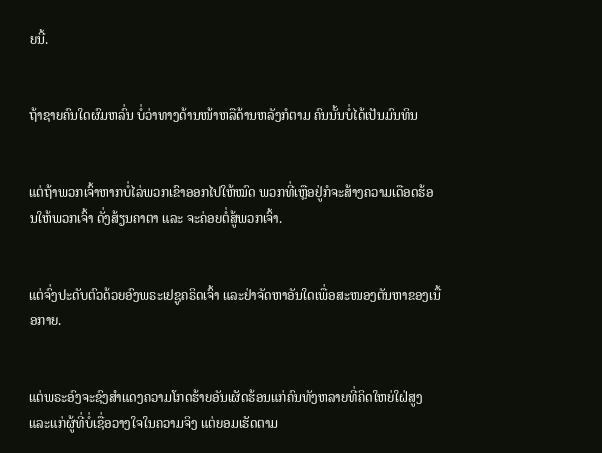ຍນີ້.


ຖ້າຊາຍຄົນໃດຜົມຫລົ່ນ ບໍ່ວ່າທາງດ້ານໜ້າຫລືດ້ານຫລັງກໍຕາມ ຄົນນັ້ນບໍ່ໄດ້ເປັນມົນທິນ


ແຕ່ຖ້າພວກເຈົ້າຫາກບໍ່ໄລ່ພວກເຂົາອອກໄປໃຫ້ໝົດ ພວກທີ່ເຫຼືອຢູ່ກໍຈະສ້າງຄວາມເດືອດຮ້ອນໃຫ້ພວກເຈົ້າ ດັ່ງສ້ຽນຄາຕາ ແລະ ຈະຄ່ອຍຕໍ່ສູ້ພວກເຈົ້າ.


ແຕ່ຈົ່ງປະດັບຕົວດ້ວຍອົງພຣະເຢຊູຄຣິດເຈົ້າ ແລະຢ່າຈັດຫາອັນໃດເພື່ອສະໜອງຕັນຫາຂອງເນື້ອກາຍ.


ແຕ່ພຣະອົງຈະຊົງສຳແດງຄວາມໂກດຮ້າຍອັນເຜັດຮ້ອນແກ່ຄົນທັງຫລາຍທີ່ຄິດໃຫຍ່ໃຝ່ສູງ ແລະແກ່ຜູ້ທີ່ບໍ່ເຊື່ອວາງໃຈໃນຄວາມຈິງ ແຕ່ຍອມເຮັດຕາມ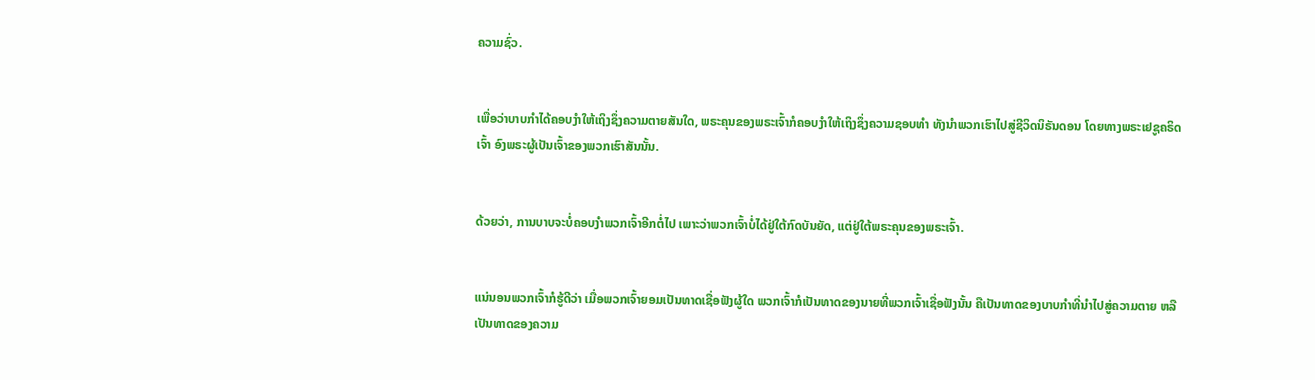ຄວາມຊົ່ວ.


ເພື່ອວ່າບາບກຳໄດ້ຄອບງຳໃຫ້ເຖິງຊຶ່ງຄວາມຕາຍສັນໃດ, ພຣະຄຸນຂອງພຣະເຈົ້າກໍຄອບງຳໃຫ້ເຖິງຊຶ່ງຄວາມຊອບທຳ ທັງນຳພວກເຮົາໄປສູ່ຊີວິດນິຣັນດອນ ໂດຍທາງພຣະເຢຊູຄຣິດເຈົ້າ ອົງພຣະຜູ້ເປັນເຈົ້າຂອງພວກເຮົາສັນນັ້ນ.


ດ້ວຍວ່າ, ການບາບຈະບໍ່ຄອບງຳພວກເຈົ້າອີກຕໍ່ໄປ ເພາະວ່າພວກເຈົ້າບໍ່ໄດ້ຢູ່ໃຕ້ກົດບັນຍັດ, ແຕ່ຢູ່ໃຕ້ພຣະຄຸນຂອງພຣະເຈົ້າ.


ແນ່ນອນພວກເຈົ້າກໍຮູ້ດີວ່າ ເມື່ອພວກເຈົ້າຍອມເປັນທາດເຊື່ອຟັງຜູ້ໃດ ພວກເຈົ້າກໍເປັນທາດຂອງນາຍທີ່ພວກເຈົ້າເຊື່ອຟັງນັ້ນ ຄືເປັນທາດຂອງບາບກຳທີ່ນຳໄປສູ່ຄວາມຕາຍ ຫລືເປັນທາດຂອງຄວາມ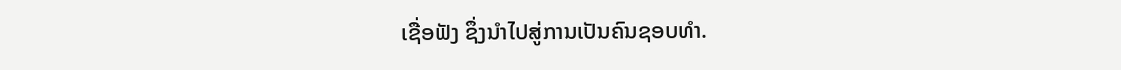ເຊື່ອຟັງ ຊຶ່ງນຳໄປສູ່ການເປັນຄົນຊອບທຳ.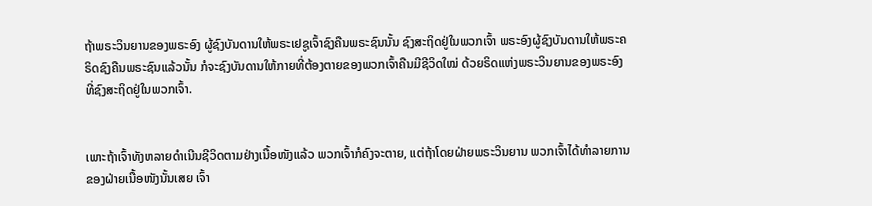ຖ້າພຣະວິນຍານຂອງພຣະອົງ ຜູ້ຊົງບັນດານໃຫ້ພຣະເຢຊູເຈົ້າຊົງຄືນພຣະຊົນນັ້ນ ຊົງສະຖິດຢູ່ໃນພວກເຈົ້າ ພຣະອົງຜູ້ຊົງບັນດານໃຫ້ພຣະຄຣິດຊົງຄືນພຣະຊົນແລ້ວນັ້ນ ກໍຈະຊົງບັນດານໃຫ້ກາຍທີ່ຕ້ອງຕາຍຂອງພວກເຈົ້າຄືນມີຊີວິດໃໝ່ ດ້ວຍຣິດແຫ່ງພຣະວິນຍານຂອງພຣະອົງ ທີ່ຊົງສະຖິດຢູ່ໃນພວກເຈົ້າ.


ເພາະຖ້າເຈົ້າທັງຫລາຍດຳເນີນຊີວິດຕາມຢ່າງເນື້ອໜັງແລ້ວ ພວກເຈົ້າກໍຄົງຈະຕາຍ, ແຕ່ຖ້າໂດຍຝ່າຍພຣະວິນຍານ ພວກເຈົ້າໄດ້ທຳລາຍການຂອງຝ່າຍເນື້ອໜັງນັ້ນເສຍ ເຈົ້າ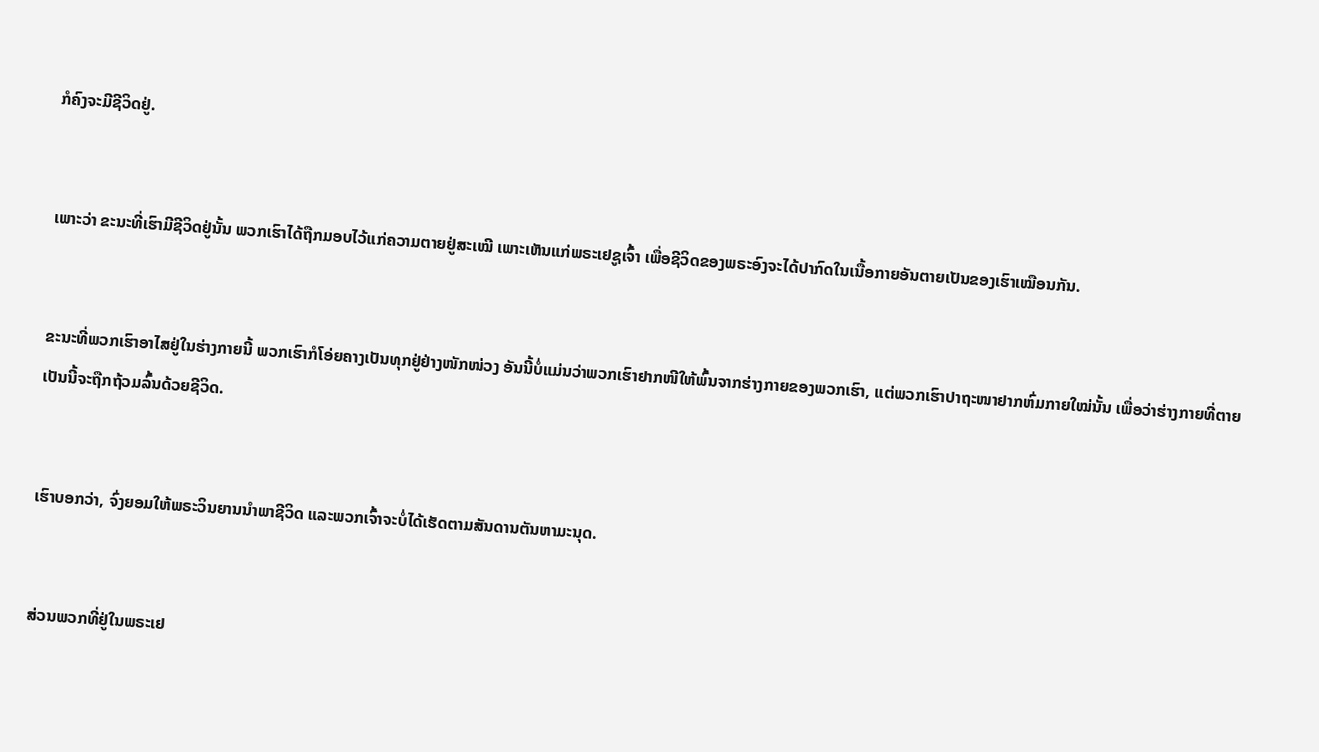ກໍຄົງຈະມີຊີວິດຢູ່.


ເພາະວ່າ ຂະນະທີ່ເຮົາມີຊີວິດຢູ່ນັ້ນ ພວກເຮົາໄດ້ຖືກມອບໄວ້ແກ່ຄວາມຕາຍຢູ່ສະເໝີ ເພາະເຫັນແກ່ພຣະເຢຊູເຈົ້າ ເພື່ອຊີວິດຂອງພຣະອົງຈະໄດ້ປາກົດໃນເນື້ອກາຍອັນຕາຍເປັນຂອງເຮົາເໝືອນກັນ.


ຂະນະທີ່ພວກເຮົາອາໄສຢູ່ໃນຮ່າງກາຍນີ້ ພວກເຮົາກໍໂອ່ຍຄາງເປັນທຸກຢູ່ຢ່າງໜັກໜ່ວງ ອັນນີ້ບໍ່ແມ່ນວ່າພວກເຮົາຢາກໜີໃຫ້ພົ້ນຈາກຮ່າງກາຍຂອງພວກເຮົາ, ແຕ່ພວກເຮົາປາຖະໜາຢາກຫົ່ມກາຍໃໝ່ນັ້ນ ເພື່ອວ່າຮ່າງກາຍທີ່ຕາຍເປັນນີ້ຈະຖືກຖ້ວມລົ້ນດ້ວຍຊີວິດ.


ເຮົາບອກວ່າ, ຈົ່ງຍອມໃຫ້ພຣະວິນຍານນຳພາຊີວິດ ແລະພວກເຈົ້າຈະບໍ່ໄດ້ເຮັດຕາມສັນດານຕັນຫາມະນຸດ.


ສ່ວນພວກທີ່ຢູ່ໃນພຣະເຢ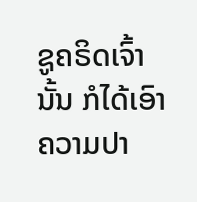ຊູຄຣິດເຈົ້ານັ້ນ ກໍໄດ້ເອົາຄວາມປາ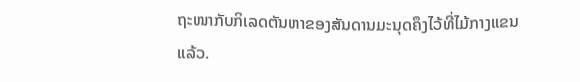ຖະໜາກັບກິເລດຕັນຫາຂອງສັນດານມະນຸດຄຶງໄວ້ທີ່ໄມ້ກາງແຂນແລ້ວ.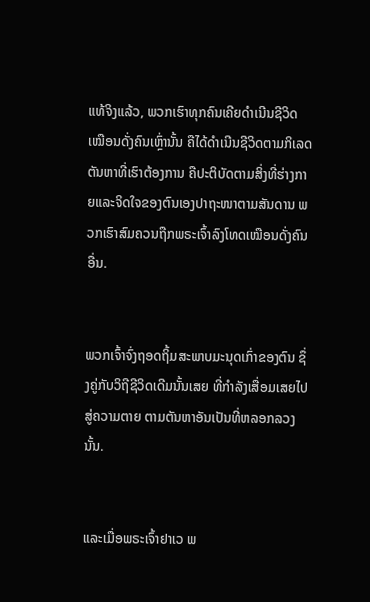ແທ້ຈິງແລ້ວ, ພວກເຮົາທຸກຄົນເຄີຍດຳເນີນຊີວິດເໝືອນດັ່ງຄົນເຫຼົ່ານັ້ນ ຄືໄດ້ດຳເນີນຊີວິດຕາມກິເລດຕັນຫາທີ່ເຮົາຕ້ອງການ ຄືປະຕິບັດຕາມສິ່ງທີ່ຮ່າງກາຍແລະຈິດໃຈຂອງຕົນເອງປາຖະໜາຕາມສັນດານ ພວກເຮົາສົມຄວນຖືກພຣະເຈົ້າລົງໂທດເໝືອນດັ່ງຄົນອື່ນ.


ພວກເຈົ້າຈົ່ງຖອດຖິ້ມສະພາບມະນຸດເກົ່າຂອງຕົນ ຊຶ່ງຄູ່ກັບວິຖີຊີວິດເດີມນັ້ນເສຍ ທີ່ກຳລັງເສື່ອມເສຍໄປສູ່ຄວາມຕາຍ ຕາມຕັນຫາອັນເປັນທີ່ຫລອກລວງນັ້ນ.


ແລະເມື່ອພຣະເຈົ້າຢາເວ ພ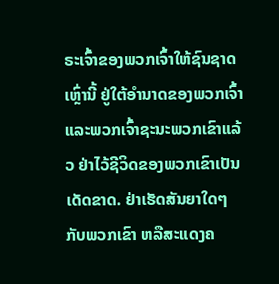ຣະເຈົ້າຂອງພວກເຈົ້າໃຫ້ຊົນຊາດເຫຼົ່ານີ້ ຢູ່ໃຕ້ອຳນາດຂອງພວກເຈົ້າ ແລະພວກເຈົ້າຊະນະພວກເຂົາແລ້ວ ຢ່າໄວ້ຊີວິດຂອງພວກເຂົາເປັນເດັດຂາດ. ຢ່າເຮັດສັນຍາໃດໆກັບພວກເຂົາ ຫລືສະແດງຄ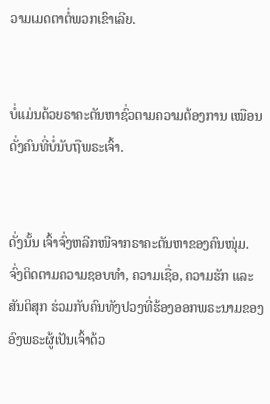ວາມເມດຕາຕໍ່ພວກເຂົາເລີຍ.


ບໍ່ແມ່ນດ້ວຍຣາຄະຕັນຫາຊົ່ວຕາມຄວາມຕ້ອງການ ເໝືອນດັ່ງຄົນທີ່ບໍ່ນັບຖືພຣະເຈົ້າ.


ດັ່ງນັ້ນ ເຈົ້າຈົ່ງຫລີກໜີຈາກຣາຄະຕັນຫາຂອງຄົນໜຸ່ມ. ຈົ່ງຕິດຕາມຄວາມຊອບທຳ, ຄວາມເຊື່ອ, ຄວາມຮັກ ແລະສັນຕິສຸກ ຮ່ວມກັບຄົນທັງປວງທີ່ຮ້ອງອອກພຣະນາມຂອງອົງພຣະຜູ້ເປັນເຈົ້າດ້ວ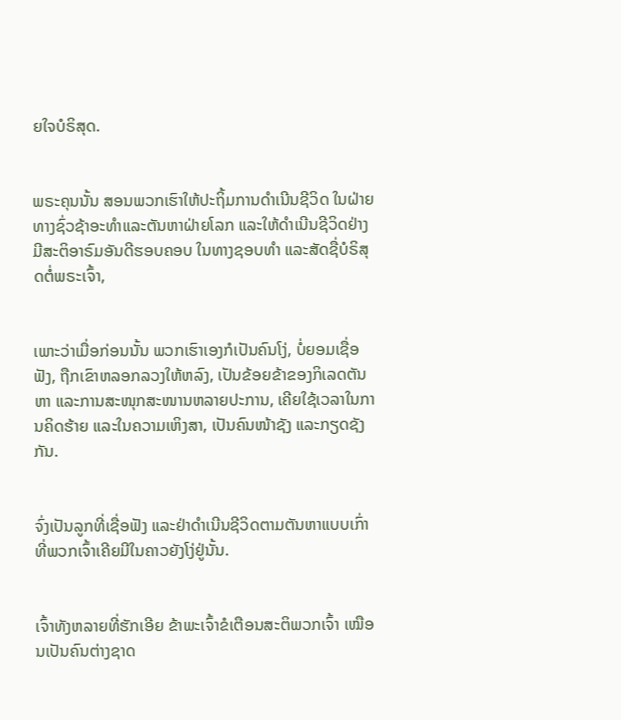ຍໃຈບໍຣິສຸດ.


ພຣະຄຸນນັ້ນ ສອນພວກເຮົາໃຫ້ປະຖິ້ມການດຳເນີນຊີວິດ ໃນຝ່າຍທາງຊົ່ວຊ້າອະທຳແລະຕັນຫາຝ່າຍໂລກ ແລະໃຫ້ດຳເນີນຊີວິດຢ່າງມີສະຕິອາຣົມອັນດີຮອບຄອບ ໃນທາງຊອບທຳ ແລະສັດຊື່ບໍຣິສຸດຕໍ່ພຣະເຈົ້າ,


ເພາະວ່າເມື່ອກ່ອນນັ້ນ ພວກເຮົາເອງກໍເປັນຄົນໂງ່, ບໍ່ຍອມເຊື່ອຟັງ, ຖືກເຂົາຫລອກລວງໃຫ້ຫລົງ, ເປັນຂ້ອຍຂ້າຂອງກິເລດຕັນຫາ ແລະການສະໜຸກສະໜານຫລາຍປະການ, ເຄີຍໃຊ້ເວລາໃນການຄິດຮ້າຍ ແລະໃນຄວາມເຫິງສາ, ເປັນຄົນໜ້າຊັງ ແລະກຽດຊັງກັນ.


ຈົ່ງເປັນລູກທີ່ເຊື່ອຟັງ ແລະຢ່າດຳເນີນຊີວິດຕາມຕັນຫາແບບເກົ່າ ທີ່ພວກເຈົ້າເຄີຍມີໃນຄາວຍັງໂງ່ຢູ່ນັ້ນ.


ເຈົ້າທັງຫລາຍທີ່ຮັກເອີຍ ຂ້າພະເຈົ້າຂໍເຕືອນສະຕິພວກເຈົ້າ ເໝືອນເປັນຄົນຕ່າງຊາດ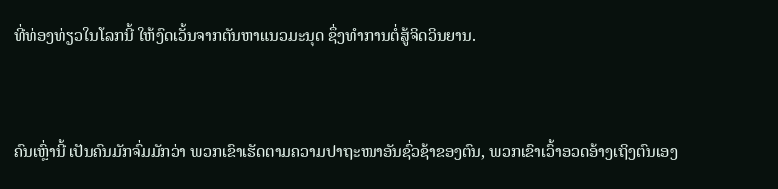ທີ່ທ່ອງທ່ຽວໃນໂລກນີ້ ໃຫ້ງົດເວັ້ນຈາກຕັນຫາແນວມະນຸດ ຊຶ່ງທຳການຕໍ່ສູ້ຈິດວິນຍານ.


ຄົນເຫຼົ່ານີ້ ເປັນຄົນມັກຈົ່ມມັກວ່າ ພວກເຂົາເຮັດຕາມຄວາມປາຖະໜາອັນຊົ່ວຊ້າຂອງຕົນ, ພວກເຂົາເວົ້າອວດອ້າງເຖິງຕົນເອງ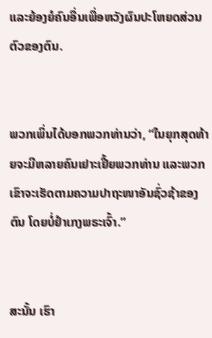ແລະຍ້ອງຍໍຄົນອື່ນເພື່ອຫວັງຜົນປະໂຫຍດສ່ວນຕົວຂອງຕົນ.


ພວກເພິ່ນໄດ້ບອກພວກທ່ານວ່າ, “ໃນຍຸກສຸດທ້າຍຈະມີຫລາຍຄົນເຢາະເຢີ້ຍພວກທ່ານ ແລະພວກເຂົາຈະເຮັດຕາມຄວາມປາຖະໜາອັນຊົ່ວຊ້າຂອງຕົນ ໂດຍບໍ່ຢຳເກງພຣະເຈົ້າ.”


ສະນັ້ນ ເຮົາ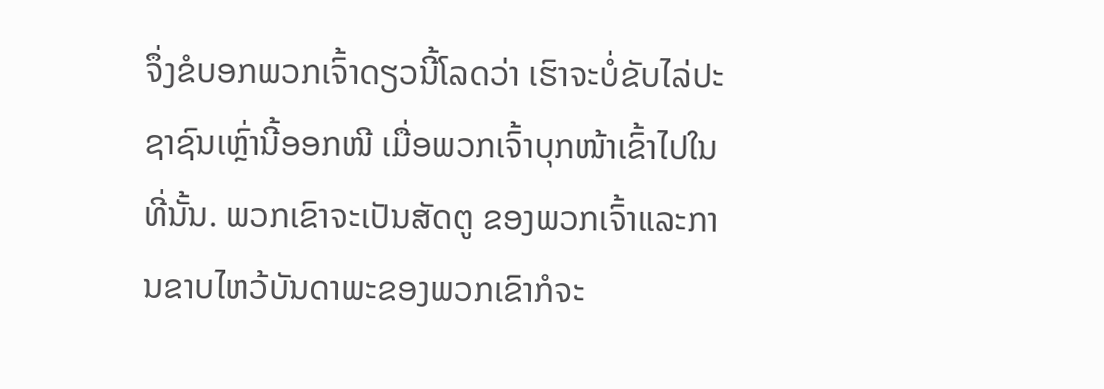ຈຶ່ງຂໍບອກພວກເຈົ້າດຽວນີ້ໂລດວ່າ ເຮົາຈະບໍ່ຂັບໄລ່ປະຊາຊົນເຫຼົ່ານີ້ອອກໜີ ເມື່ອພວກເຈົ້າບຸກໜ້າເຂົ້າໄປໃນທີ່ນັ້ນ. ພວກເຂົາຈະເປັນສັດຕູ ຂອງພວກເຈົ້າແລະການຂາບໄຫວ້ບັນດາພະຂອງພວກເຂົາກໍຈະ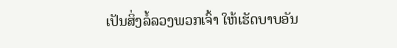ເປັນສິ່ງລໍ້ລວງພວກເຈົ້າ ໃຫ້ເຮັດບາບອັນ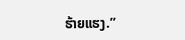ຮ້າຍແຮງ.”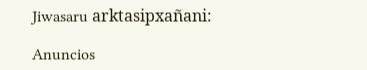Jiwasaru arktasipxañani:

Anuncios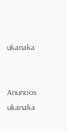ukanaka


Anuncios ukanaka